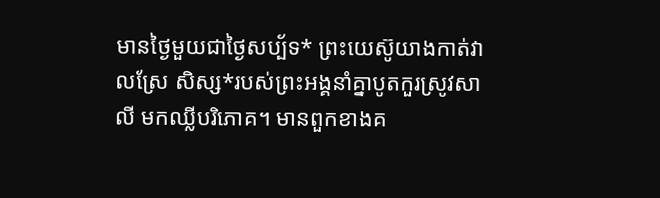មានថ្ងៃមួយជាថ្ងៃសប្ប័ទ* ព្រះយេស៊ូយាងកាត់វាលស្រែ សិស្ស*របស់ព្រះអង្គនាំគ្នាបូតកួរស្រូវសាលី មកឈ្លីបរិភោគ។ មានពួកខាងគ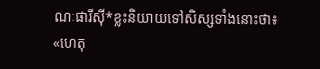ណៈផារីស៊ី*ខ្លះនិយាយទៅសិស្សទាំងនោះថា៖ «ហេតុ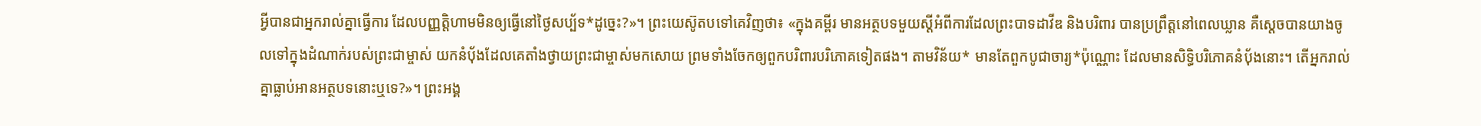អ្វីបានជាអ្នករាល់គ្នាធ្វើការ ដែលបញ្ញត្តិហាមមិនឲ្យធ្វើនៅថ្ងៃសប្ប័ទ*ដូច្នេះ?»។ ព្រះយេស៊ូតបទៅគេវិញថា៖ «ក្នុងគម្ពីរ មានអត្ថបទមួយស្ដីអំពីការដែលព្រះបាទដាវីឌ និងបរិពារ បានប្រព្រឹត្តនៅពេលឃ្លាន គឺស្ដេចបានយាងចូលទៅក្នុងដំណាក់របស់ព្រះជាម្ចាស់ យកនំប៉័ងដែលគេតាំងថ្វាយព្រះជាម្ចាស់មកសោយ ព្រមទាំងចែកឲ្យពួកបរិពារបរិភោគទៀតផង។ តាមវិន័យ* មានតែពួកបូជាចារ្យ*ប៉ុណ្ណោះ ដែលមានសិទ្ធិបរិភោគនំប៉័ងនោះ។ តើអ្នករាល់គ្នាធ្លាប់អានអត្ថបទនោះឬទេ?»។ ព្រះអង្គ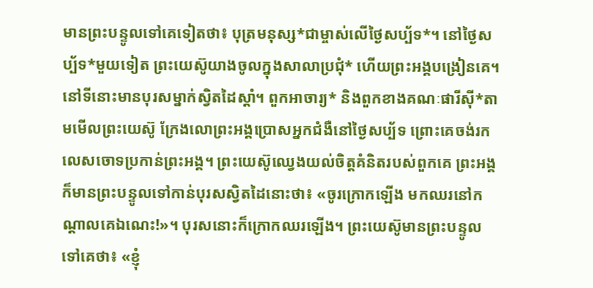មានព្រះបន្ទូលទៅគេទៀតថា៖ បុត្រមនុស្ស*ជាម្ចាស់លើថ្ងៃសប្ប័ទ*។ នៅថ្ងៃសប្ប័ទ*មួយទៀត ព្រះយេស៊ូយាងចូលក្នុងសាលាប្រជុំ* ហើយព្រះអង្គបង្រៀនគេ។ នៅទីនោះមានបុរសម្នាក់ស្វិតដៃស្ដាំ។ ពួកអាចារ្យ* និងពួកខាងគណៈផារីស៊ី*តាមមើលព្រះយេស៊ូ ក្រែងលោព្រះអង្គប្រោសអ្នកជំងឺនៅថ្ងៃសប្ប័ទ ព្រោះគេចង់រកលេសចោទប្រកាន់ព្រះអង្គ។ ព្រះយេស៊ូឈ្វេងយល់ចិត្តគំនិតរបស់ពួកគេ ព្រះអង្គក៏មានព្រះបន្ទូលទៅកាន់បុរសស្វិតដៃនោះថា៖ «ចូរក្រោកឡើង មកឈរនៅកណ្ដាលគេឯណេះ!»។ បុរសនោះក៏ក្រោកឈរឡើង។ ព្រះយេស៊ូមានព្រះបន្ទូលទៅគេថា៖ «ខ្ញុំ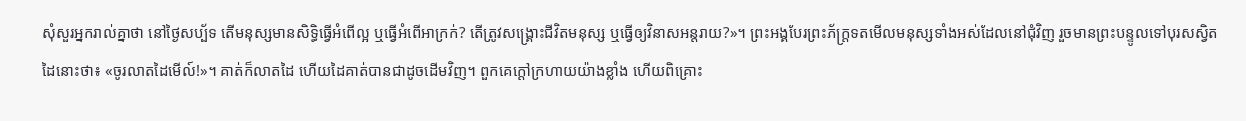សុំសួរអ្នករាល់គ្នាថា នៅថ្ងៃសប្ប័ទ តើមនុស្សមានសិទ្ធិធ្វើអំពើល្អ ឬធ្វើអំពើអាក្រក់? តើត្រូវសង្គ្រោះជីវិតមនុស្ស ឬធ្វើឲ្យវិនាសអន្តរាយ?»។ ព្រះអង្គបែរព្រះភ័ក្ត្រទតមើលមនុស្សទាំងអស់ដែលនៅជុំវិញ រួចមានព្រះបន្ទូលទៅបុរសស្វិតដៃនោះថា៖ «ចូរលាតដៃមើល៍!»។ គាត់ក៏លាតដៃ ហើយដៃគាត់បានជាដូចដើមវិញ។ ពួកគេក្ដៅក្រហាយយ៉ាងខ្លាំង ហើយពិគ្រោះ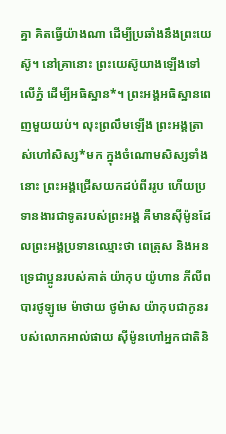គ្នា គិតធ្វើយ៉ាងណា ដើម្បីប្រឆាំងនឹងព្រះយេស៊ូ។ នៅគ្រានោះ ព្រះយេស៊ូយាងឡើងទៅលើភ្នំ ដើម្បីអធិស្ឋាន*។ ព្រះអង្គអធិស្ឋានពេញមួយយប់។ លុះព្រលឹមឡើង ព្រះអង្គត្រាស់ហៅសិស្ស*មក ក្នុងចំណោមសិស្សទាំងនោះ ព្រះអង្គជ្រើសយកដប់ពីររូប ហើយប្រទានងារជាទូតរបស់ព្រះអង្គ គឺមានស៊ីម៉ូនដែលព្រះអង្គប្រទានឈ្មោះថា ពេត្រុស និងអនទ្រេជាប្អូនរបស់គាត់ យ៉ាកុប យ៉ូហាន ភីលីព បារថូឡូមេ ម៉ាថាយ ថូម៉ាស យ៉ាកុបជាកូនរបស់លោកអាល់ផាយ ស៊ីម៉ូនហៅអ្នកជាតិនិ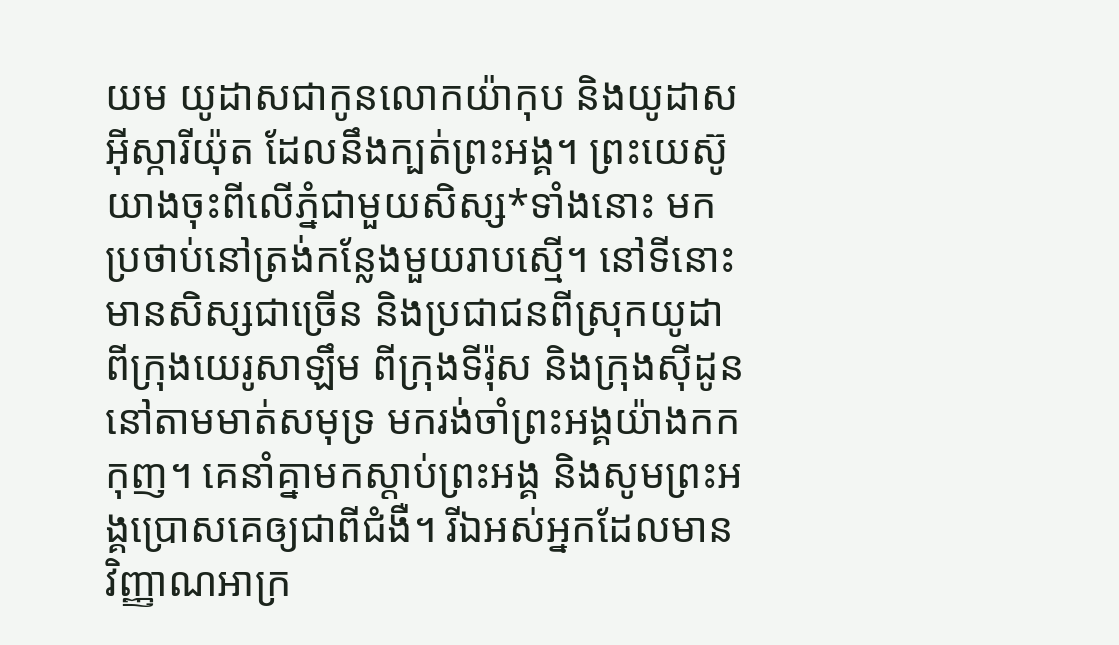យម យូដាសជាកូនលោកយ៉ាកុប និងយូដាសអ៊ីស្ការីយ៉ុត ដែលនឹងក្បត់ព្រះអង្គ។ ព្រះយេស៊ូយាងចុះពីលើភ្នំជាមួយសិស្ស*ទាំងនោះ មកប្រថាប់នៅត្រង់កន្លែងមួយរាបស្មើ។ នៅទីនោះមានសិស្សជាច្រើន និងប្រជាជនពីស្រុកយូដា ពីក្រុងយេរូសាឡឹម ពីក្រុងទីរ៉ុស និងក្រុងស៊ីដូននៅតាមមាត់សមុទ្រ មករង់ចាំព្រះអង្គយ៉ាងកកកុញ។ គេនាំគ្នាមកស្ដាប់ព្រះអង្គ និងសូមព្រះអង្គប្រោសគេឲ្យជាពីជំងឺ។ រីឯអស់អ្នកដែលមានវិញ្ញាណអាក្រ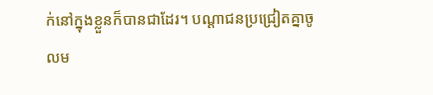ក់នៅក្នុងខ្លួនក៏បានជាដែរ។ បណ្ដាជនប្រជ្រៀតគ្នាចូលម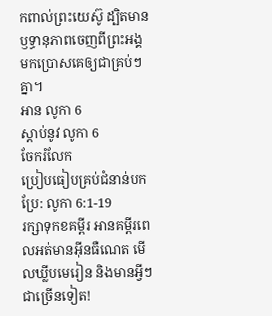កពាល់ព្រះយេស៊ូ ដ្បិតមានឫទ្ធានុភាពចេញពីព្រះអង្គមកប្រោសគេឲ្យជាគ្រប់ៗគ្នា។
អាន លូកា 6
ស្ដាប់នូវ លូកា 6
ចែករំលែក
ប្រៀបធៀបគ្រប់ជំនាន់បកប្រែ: លូកា 6:1-19
រក្សាទុកខគម្ពីរ អានគម្ពីរពេលអត់មានអ៊ីនធឺណេត មើលឃ្លីបមេរៀន និងមានអ្វីៗជាច្រើនទៀត!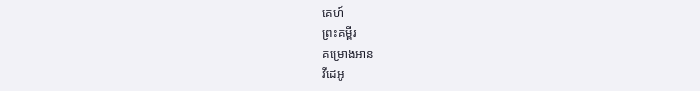គេហ៍
ព្រះគម្ពីរ
គម្រោងអាន
វីដេអូ